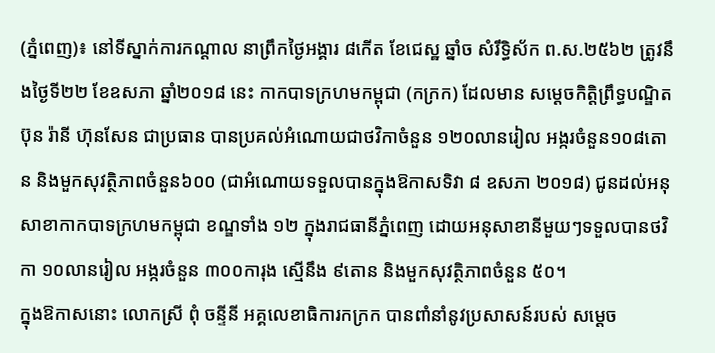(ភ្នំពេញ)៖ នៅទីស្នាក់ការកណ្តាល នាព្រឹកថ្ងៃអង្គារ ៨កើត ខែជេស្ឋ ឆ្នាំច សំរឹទ្ធិស័ក ព.ស.២៥៦២ ត្រូវនឹងថ្ងៃទី២២ ខែឧសភា ឆ្នាំ២០១៨ នេះ កាកបាទក្រហមកម្ពុជា (កក្រក) ដែលមាន សម្តេចកិត្តិព្រឹទ្ធបណ្ឌិត ប៊ុន រ៉ានី ហ៊ុនសែន ជាប្រធាន បានប្រគល់អំណោយជាថវិកាចំនួន ១២០លានរៀល អង្ករចំនួន១០៨តោន និងមួកសុវត្ថិភាពចំនួន៦០០ (ជាអំណោយទទួលបានក្នុងឱកាសទិវា ៨ ឧសភា ២០១៨) ជូនដល់អនុសាខាកាកបាទក្រហមកម្ពុជា ខណ្ឌទាំង ១២ ក្នុងរាជធានីភ្នំពេញ ដោយអនុសាខានីមួយៗទទួលបានថវិកា ១០លានរៀល អង្ករចំនួន ៣០០ការុង ស្មើនឹង ៩តោន និងមួកសុវត្ថិភាពចំនួន ៥០។
ក្នុងឱកាសនោះ លោកស្រី ពុំ ចន្ទីនី អគ្គលេខាធិការកក្រក បានពាំនាំនូវប្រសាសន៍របស់ សម្តេច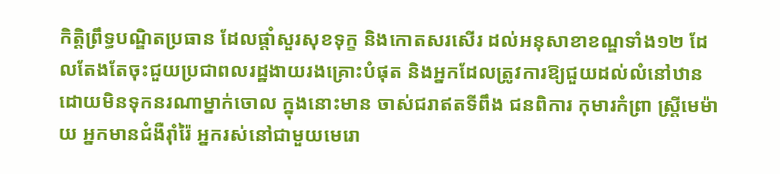កិត្តិព្រឹទ្ធបណ្ឌិតប្រធាន ដែលផ្តាំសួរសុខទុក្ខ និងកោតសរសើរ ដល់អនុសាខាខណ្ឌទាំង១២ ដែលតែងតែចុះជួយប្រជាពលរដ្ឋងាយរងគ្រោះបំផុត និងអ្នកដែលត្រូវការឱ្យជួយដល់លំនៅឋានដោយមិនទុកនរណាម្នាក់ចោល ក្នុងនោះមាន ចាស់ជរាឥតទីពឹង ជនពិការ កុមារកំព្រា ស្ត្រីមេម៉ាយ អ្នកមានជំងឺរ៉ាំរ៉ៃ អ្នករស់នៅជាមួយមេរោ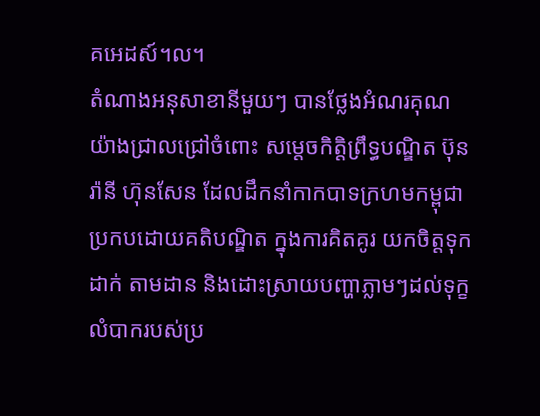គអេដស៍។ល។
តំណាងអនុសាខានីមួយៗ បានថ្លែងអំណរគុណយ៉ាងជ្រាលជ្រៅចំពោះ សម្តេចកិត្តិព្រឹទ្ធបណ្ឌិត ប៊ុន រ៉ានី ហ៊ុនសែន ដែលដឹកនាំកាកបាទក្រហមកម្ពុជា ប្រកបដោយគតិបណ្ឌិត ក្នុងការគិតគូរ យកចិត្តទុកដាក់ តាមដាន និងដោះស្រាយបញ្ហាភ្លាមៗដល់ទុក្ខលំបាករបស់ប្រ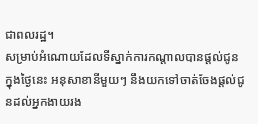ជាពលរដ្ឋ។
សម្រាប់អំណោយដែលទីស្នាក់ការកណ្តាលបានផ្តល់ជូនក្នុងថ្ងៃនេះ អនុសាខានីមួយៗ នឹងយកទៅចាត់ចែងផ្តល់ជូនដល់អ្នកងាយរង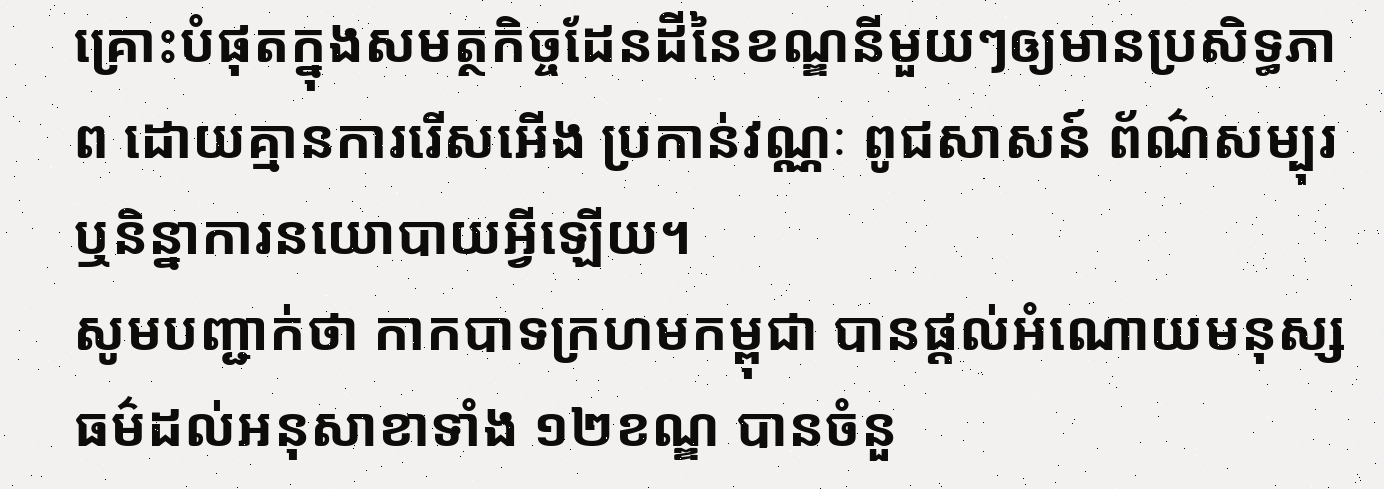គ្រោះបំផុតក្នុងសមត្ថកិច្ចដែនដីនៃខណ្ឌនីមួយៗឲ្យមានប្រសិទ្ធភាព ដោយគ្មានការរើសអើង ប្រកាន់វណ្ណៈ ពូជសាសន៍ ព័ណ៌សម្បុរ ឬនិន្នាការនយោបាយអ្វីឡើយ។
សូមបញ្ជាក់ថា កាកបាទក្រហមកម្ពុជា បានផ្តល់អំណោយមនុស្សធម៌ដល់អនុសាខាទាំង ១២ខណ្ឌ បានចំនួ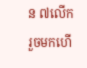ន ៧លើករួចមកហើ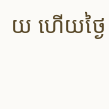យ ហើយថ្ងៃ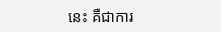នេះ គឺជាការ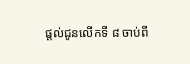ផ្តល់ជូនលើកទី ៨ ចាប់ពី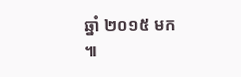ឆ្នាំ ២០១៥ មក ៕